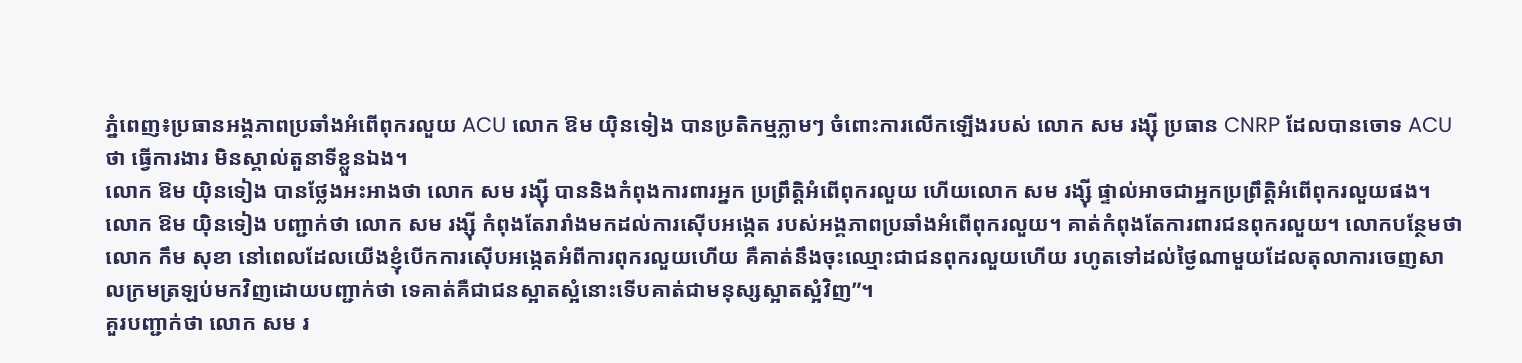ភ្នំពេញ៖ប្រធានអង្គភាពប្រឆាំងអំពើពុករលួយ ACU លោក ឱម យ៉ិនទៀង បានប្រតិកម្មភ្លាមៗ ចំពោះការលើកឡើងរបស់ លោក សម រង្ស៊ី ប្រធាន CNRP ដែលបានចោទ ACU ថា ធ្វើការងារ មិនស្គាល់តួនាទីខ្លួនឯង។
លោក ឱម យ៉ិនទៀង បានថ្លែងអះអាងថា លោក សម រង្ស៊ី បាននិងកំពុងការពារអ្នក ប្រព្រឹត្តិអំពើពុករលួយ ហើយលោក សម រង្ស៊ី ផ្ទាល់អាចជាអ្នកប្រព្រឹត្តិអំពើពុករលួយផង។
លោក ឱម យ៉ិនទៀង បញ្ជាក់ថា លោក សម រង្ស៊ី កំពុងតែរារាំងមកដល់ការស៊ើបអង្កេត របស់អង្គភាពប្រឆាំងអំពើពុករលួយ។ គាត់កំពុងតែការពារជនពុករលួយ។ លោកបន្ថែមថា លោក កឹម សុខា នៅពេលដែលយើងខ្ញុំបើកការស៊ើបអង្កេតអំពីការពុករលួយហើយ គឺគាត់នឹងចុះឈ្មោះជាជនពុករលួយហើយ រហូតទៅដល់ថ្ងៃណាមួយដែលតុលាការចេញសាលក្រមត្រឡប់មកវិញដោយបញ្ជាក់ថា ទេគាត់គឺជាជនស្អាតស្អំនោះទើបគាត់ជាមនុស្សស្អាតស្អំវិញ”។
គួរបញ្ជាក់ថា លោក សម រ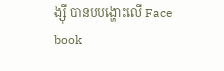ង្ស៊ី បានបបង្ហោះលើ Face book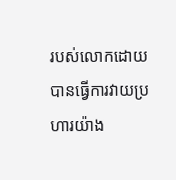របស់លោកដោយបានធ្វើការវាយប្រហារយ៉ាង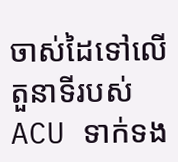ចាស់ដៃទៅលើតួនាទីរបស់ ACU ទាក់ទង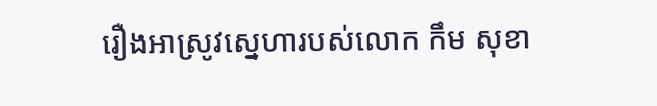រឿងអាស្រូវស្នេហារបស់លោក កឹម សុខា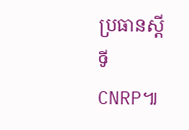ប្រធានស្តីទី CNRP៕